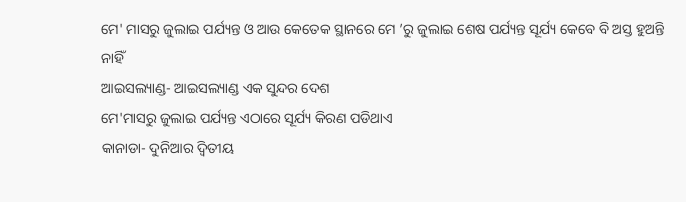ମେ' ମାସରୁ ଜୁଲାଇ ପର୍ଯ୍ୟନ୍ତ ଓ ଆଉ କେତେକ ସ୍ଥାନରେ ମେ ’ରୁ ଜୁଲାଇ ଶେଷ ପର୍ଯ୍ୟନ୍ତ ସୂର୍ଯ୍ୟ କେବେ ବି ଅସ୍ତ ହୁଅନ୍ତି ନାହିଁ
ଆଇସଲ୍ୟାଣ୍ଡ- ଆଇସଲ୍ୟାଣ୍ଡ ଏକ ସୁନ୍ଦର ଦେଶ
ମେ'ମାସରୁ ଜୁଲାଇ ପର୍ଯ୍ୟନ୍ତ ଏଠାରେ ସୂର୍ଯ୍ୟ କିରଣ ପଡିଥାଏ
କାନାଡା- ଦୁନିଆର ଦ୍ୱିତୀୟ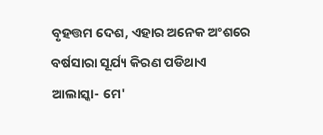ବୃହତ୍ତମ ଦେଶ, ଏହାର ଅନେକ ଅଂଶରେ ବର୍ଷସାରା ସୂର୍ଯ୍ୟ କିରଣ ପଡିଥାଏ
ଆଲାସ୍କା- ମେ'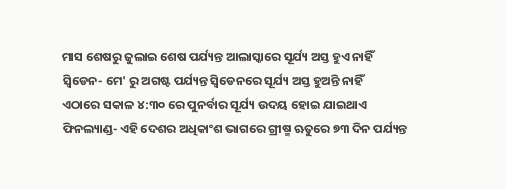ମାସ ଶେଷରୁ ଜୁଲାଇ ଶେଷ ପର୍ଯ୍ୟନ୍ତ ଆଲାସ୍କାରେ ସୂର୍ଯ୍ୟ ଅସ୍ତ ହୁଏ ନାହିଁ
ସ୍ୱିଡେନ- ମେ' ରୁ ଅଗଷ୍ଟ ପର୍ଯ୍ୟନ୍ତ ସ୍ୱିଡେନରେ ସୂର୍ଯ୍ୟ ଅସ୍ତ ହୁଅନ୍ତି ନାହିଁ
ଏଠାରେ ସକାଳ ୪:୩୦ ରେ ପୁନର୍ବାର ସୂର୍ଯ୍ୟ ଉଦୟ ହୋଇ ଯାଇଥାଏ
ଫିନଲ୍ୟାଣ୍ଡ- ଏହି ଦେଶର ଅଧିକାଂଶ ଭାଗରେ ଗ୍ରୀଷ୍ମ ଋତୁରେ ୭୩ ଦିନ ପର୍ଯ୍ୟନ୍ତ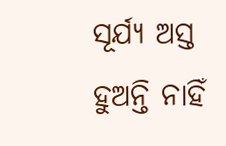ସୂର୍ଯ୍ୟ ଅସ୍ତ ହୁଅନ୍ତି ନାହିଁ